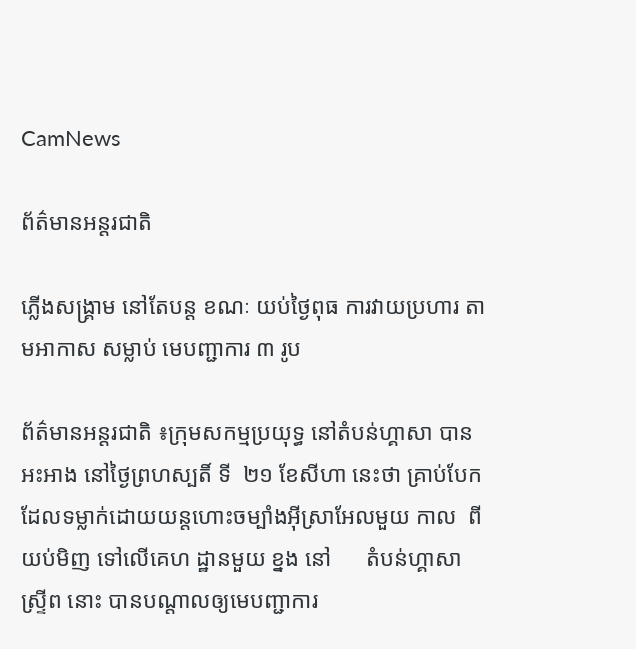CamNews

ព័ត៌មានអន្តរជាតិ

ភ្លើងសង្គ្រាម នៅតែបន្ត ខណៈ យប់ថ្ងៃពុធ ការវាយប្រហារ តាមអាកាស សម្លាប់ មេបញ្ជាការ ៣ រូប

ព័ត៌មានអន្តរជាតិ ៖ក្រុមសកម្មប្រយុទ្ធ នៅតំបន់ហ្គាសា បានអះអាង នៅថ្ងៃព្រហស្បតិ៍ ទី  ២១ ខែសីហា នេះថា គ្រាប់បែក ដែលទម្លាក់ដោយយន្តហោះចម្បាំងអ៊ីស្រាអែលមួយ កាល  ពី យប់មិញ ទៅលើគេហ ដ្ឋានមួយ ខ្នង នៅ      តំបន់ហ្គាសាស្ទ្រីព នោះ បានបណ្តាលឲ្យមេបញ្ជាការ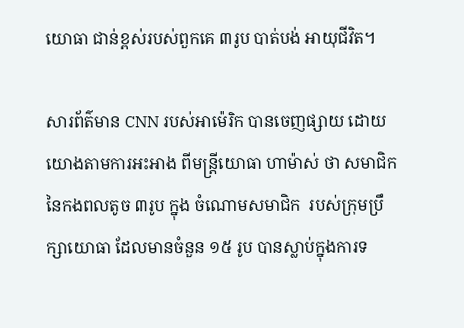យោធា ជាន់ខ្ពស់របស់ពួកគេ ៣រូប បាត់បង់ អាយុជីវិត។

សារព័ត៌មាន CNN របស់អាម៉េរិក បានចេញផ្សាយ ដោយយោងតាមការអះអាង ពីមន្ត្រីយោធា ហាម៉ាស់ ថា សមាជិក នៃកងពលតូច ៣រូប ក្នុង ចំណោមសមាជិក  របស់ក្រុមប្រឹក្សាយោធា ដែលមានចំនួន ១៥ រូប បានស្លាប់ក្នុងការទ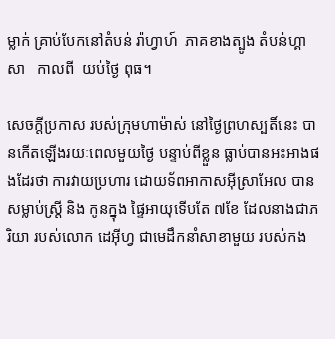ម្លាក់ គ្រាប់បែកនៅតំបន់ រ៉ាហ្វាហ៍  ភាគខាងត្បូង តំបន់ហ្គាសា   កាលពី  យប់ថ្ងៃ ពុធ។

សេចក្តីប្រកាស របស់ក្រុមហាម៉ាស់ នៅថ្ងៃព្រហស្បតិ៍នេះ បានកើតឡើងរយៈពេលមួយថ្ងៃ បន្ទាប់ពីខ្លួន ធ្លាប់បានអះអាងផងដែរថា ការវាយប្រហារ ដោយទ័ពអាកាសអ៊ីស្រាអែល បានសម្លាប់ស្ត្រី និង កូនក្នុង ផ្ទៃអាយុទើបតែ ៧ខែ ដែលនាងជាភរិយា របស់លោក ដេអ៊ីហ្វ ជាមេដឹកនាំសាខាមួយ របស់កង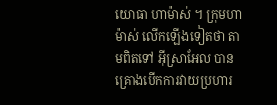យោធា ហាម៉ាស់ ។ ក្រុមហាម៉ាស់ លើកឡើងទៀតថា តាមពិតទៅ អ៊ីស្រាអែល បានគ្រោងបើកការវាយប្រហារ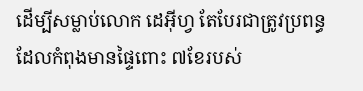ដើម្បីសម្លាប់លោក ដេអ៊ីហ្វ តែបែរជាត្រូវប្រពន្ធ ដែលកំពុងមានផ្ទៃពោះ ៧ខែរបស់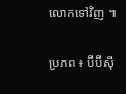លោកទៅវិញ ៕

ប្រភព ៖ ប៊ីប៊ីស៊ី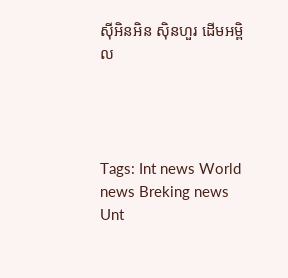ស៊ីអិនអិន ស៊ិនហួរ ដើមអម្ពិល




Tags: Int news World news Breking news Unt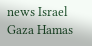news Israel Gaza Hamas